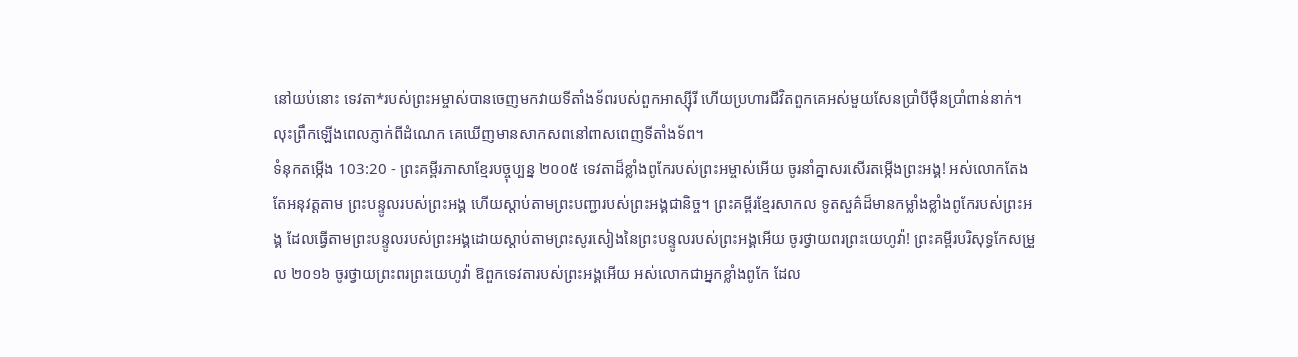នៅយប់នោះ ទេវតា*របស់ព្រះអម្ចាស់បានចេញមកវាយទីតាំងទ័ពរបស់ពួកអាស្ស៊ីរី ហើយប្រហារជីវិតពួកគេអស់មួយសែនប្រាំបីម៉ឺនប្រាំពាន់នាក់។ លុះព្រឹកឡើងពេលភ្ញាក់ពីដំណេក គេឃើញមានសាកសពនៅពាសពេញទីតាំងទ័ព។
ទំនុកតម្កើង 103:20 - ព្រះគម្ពីរភាសាខ្មែរបច្ចុប្បន្ន ២០០៥ ទេវតាដ៏ខ្លាំងពូកែរបស់ព្រះអម្ចាស់អើយ ចូរនាំគ្នាសរសើរតម្កើងព្រះអង្គ! អស់លោកតែងតែអនុវត្តតាម ព្រះបន្ទូលរបស់ព្រះអង្គ ហើយស្ដាប់តាមព្រះបញ្ជារបស់ព្រះអង្គជានិច្ច។ ព្រះគម្ពីរខ្មែរសាកល ទូតសួគ៌ដ៏មានកម្លាំងខ្លាំងពូកែរបស់ព្រះអង្គ ដែលធ្វើតាមព្រះបន្ទូលរបស់ព្រះអង្គដោយស្ដាប់តាមព្រះសូរសៀងនៃព្រះបន្ទូលរបស់ព្រះអង្គអើយ ចូរថ្វាយពរព្រះយេហូវ៉ា! ព្រះគម្ពីរបរិសុទ្ធកែសម្រួល ២០១៦ ចូរថ្វាយព្រះពរព្រះយេហូវ៉ា ឱពួកទេវតារបស់ព្រះអង្គអើយ អស់លោកជាអ្នកខ្លាំងពូកែ ដែល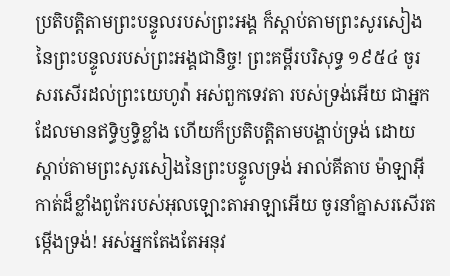ប្រតិបត្តិតាមព្រះបន្ទូលរបស់ព្រះអង្គ ក៏ស្តាប់តាមព្រះសូរសៀង នៃព្រះបន្ទូលរបស់ព្រះអង្គជានិច្ច! ព្រះគម្ពីរបរិសុទ្ធ ១៩៥៤ ចូរសរសើរដល់ព្រះយេហូវ៉ា អស់ពួកទេវតា របស់ទ្រង់អើយ ជាអ្នកដែលមានឥទ្ធិឫទ្ធិខ្លាំង ហើយក៏ប្រតិបត្តិតាមបង្គាប់ទ្រង់ ដោយស្តាប់តាមព្រះសូរសៀងនៃព្រះបន្ទូលទ្រង់ អាល់គីតាប ម៉ាឡាអ៊ីកាត់ដ៏ខ្លាំងពូកែរបស់អុលឡោះតាអាឡាអើយ ចូរនាំគ្នាសរសើរតម្កើងទ្រង់! អស់អ្នកតែងតែអនុវ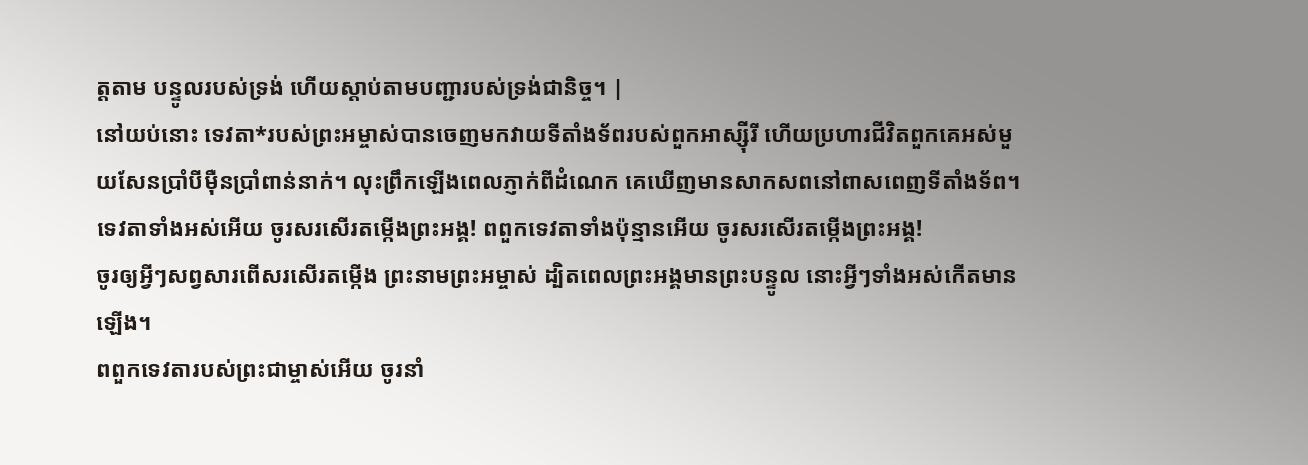ត្តតាម បន្ទូលរបស់ទ្រង់ ហើយស្ដាប់តាមបញ្ជារបស់ទ្រង់ជានិច្ច។ |
នៅយប់នោះ ទេវតា*របស់ព្រះអម្ចាស់បានចេញមកវាយទីតាំងទ័ពរបស់ពួកអាស្ស៊ីរី ហើយប្រហារជីវិតពួកគេអស់មួយសែនប្រាំបីម៉ឺនប្រាំពាន់នាក់។ លុះព្រឹកឡើងពេលភ្ញាក់ពីដំណេក គេឃើញមានសាកសពនៅពាសពេញទីតាំងទ័ព។
ទេវតាទាំងអស់អើយ ចូរសរសើរតម្កើងព្រះអង្គ! ពពួកទេវតាទាំងប៉ុន្មានអើយ ចូរសរសើរតម្កើងព្រះអង្គ!
ចូរឲ្យអ្វីៗសព្វសារពើសរសើរតម្កើង ព្រះនាមព្រះអម្ចាស់ ដ្បិតពេលព្រះអង្គមានព្រះបន្ទូល នោះអ្វីៗទាំងអស់កើតមានឡើង។
ពពួកទេវតារបស់ព្រះជាម្ចាស់អើយ ចូរនាំ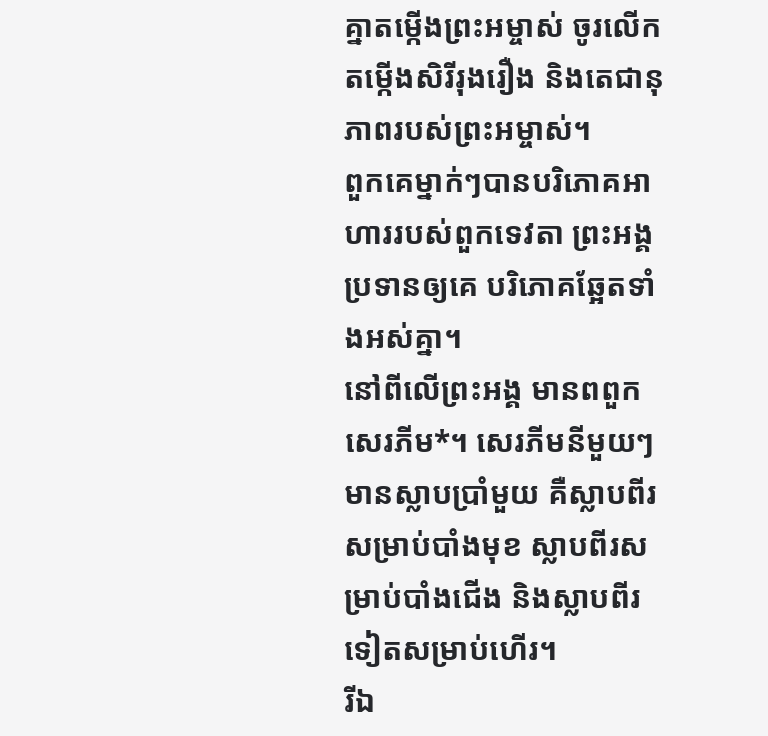គ្នាតម្កើងព្រះអម្ចាស់ ចូរលើកតម្កើងសិរីរុងរឿង និងតេជានុភាពរបស់ព្រះអម្ចាស់។
ពួកគេម្នាក់ៗបានបរិភោគអាហាររបស់ពួកទេវតា ព្រះអង្គប្រទានឲ្យគេ បរិភោគឆ្អែតទាំងអស់គ្នា។
នៅពីលើព្រះអង្គ មានពពួកសេរភីម*។ សេរភីមនីមួយៗមានស្លាបប្រាំមួយ គឺស្លាបពីរសម្រាប់បាំងមុខ ស្លាបពីរសម្រាប់បាំងជើង និងស្លាបពីរទៀតសម្រាប់ហើរ។
រីឯ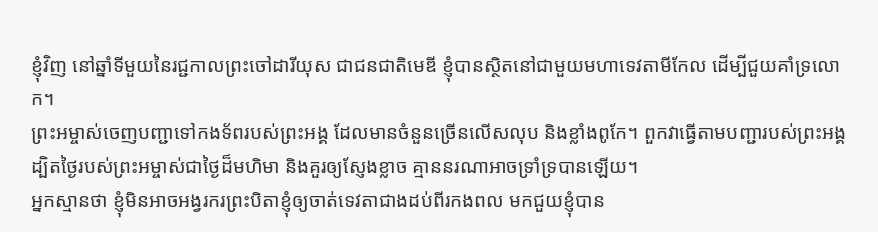ខ្ញុំវិញ នៅឆ្នាំទីមួយនៃរជ្ជកាលព្រះចៅដារីយុស ជាជនជាតិមេឌី ខ្ញុំបានស្ថិតនៅជាមួយមហាទេវតាមីកែល ដើម្បីជួយគាំទ្រលោក។
ព្រះអម្ចាស់ចេញបញ្ជាទៅកងទ័ពរបស់ព្រះអង្គ ដែលមានចំនួនច្រើនលើសលុប និងខ្លាំងពូកែ។ ពួកវាធ្វើតាមបញ្ជារបស់ព្រះអង្គ ដ្បិតថ្ងៃរបស់ព្រះអម្ចាស់ជាថ្ងៃដ៏មហិមា និងគួរឲ្យស្ញែងខ្លាច គ្មាននរណាអាចទ្រាំទ្របានឡើយ។
អ្នកស្មានថា ខ្ញុំមិនអាចអង្វរករព្រះបិតាខ្ញុំឲ្យចាត់ទេវតាជាងដប់ពីរកងពល មកជួយខ្ញុំបាន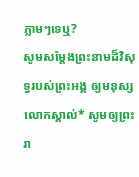ភ្លាមៗទេឬ?
សូមសម្តែងព្រះនាមដ៏វិសុទ្ធរបស់ព្រះអង្គ ឲ្យមនុស្សលោកស្គាល់* សូមឲ្យព្រះរា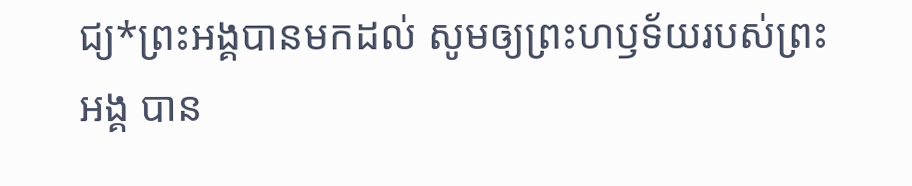ជ្យ*ព្រះអង្គបានមកដល់ សូមឲ្យព្រះហឫទ័យរបស់ព្រះអង្គ បាន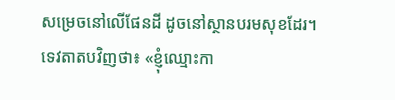សម្រេចនៅលើផែនដី ដូចនៅស្ថានបរមសុខដែរ។
ទេវតាតបវិញថា៖ «ខ្ញុំឈ្មោះកា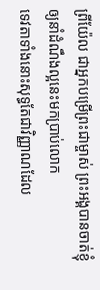ព្រីយ៉ែល ជាអ្នកបម្រើព្រះជាម្ចាស់ ព្រះអង្គបានចាត់ខ្ញុំឲ្យនាំដំណឹងល្អនេះមកប្រាប់លោក
ទេវតាទាំងនោះសុទ្ធតែជាវិញ្ញាណដែល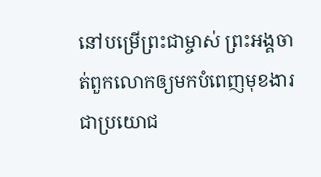នៅបម្រើព្រះជាម្ចាស់ ព្រះអង្គចាត់ពួកលោកឲ្យមកបំពេញមុខងារ ជាប្រយោជ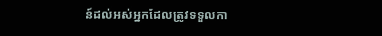ន៍ដល់អស់អ្នកដែលត្រូវទទួលកា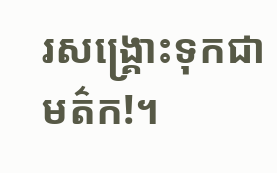រសង្គ្រោះទុកជាមត៌ក!។